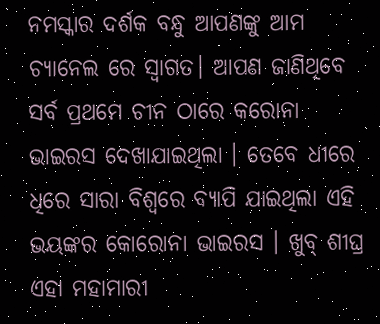ନମସ୍କାର ଦର୍ଶକ ବନ୍ଧୁ ଆପଣଙ୍କୁ ଆମ ଚ୍ୟାନେଲ ରେ ସ୍ବାଗତ। ଆପଣ ଜାଣିଥିବେ ସର୍ବ ପ୍ରଥମେ ଚୀନ ଠାରେ କରୋନା ଭାଇରସ ଦେଖାଯାଇଥିଲା । ତେବେ ଧୀରେ ଧିରେ ସାରା ବିଶ୍ୱରେ ବ୍ୟାପି ଯାଇଥିଲା ଏହି ଭୟଙ୍କର କୋରୋନା ଭାଇରସ । ଖୁବ୍ ଶୀଘ୍ର ଏହା ମହାମାରୀ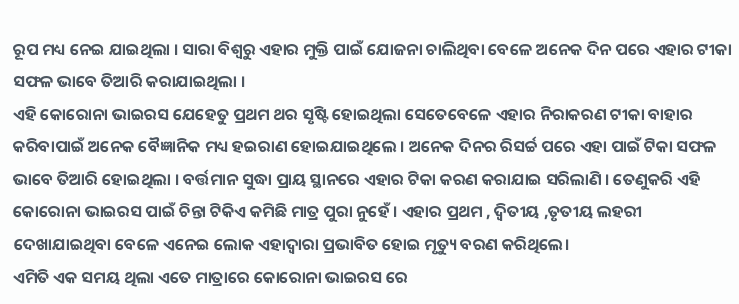ରୂପ ମଧ୍ୟ ନେଇ ଯାଇଥିଲା । ସାରା ବିଶ୍ବରୁ ଏହାର ମୁକ୍ତି ପାଇଁ ଯୋଜନା ଚାଲିଥିବା ବେଳେ ଅନେକ ଦିନ ପରେ ଏହାର ଟୀକା ସଫଳ ଭାବେ ତିଆରି କରାଯାଇଥିଲା ।
ଏହି କୋରୋନା ଭାଇରସ ଯେହେତୁ ପ୍ରଥମ ଥର ସୃଷ୍ଟି ହୋଇଥିଲା ସେତେବେଳେ ଏହାର ନିରାକରଣ ଟୀକା ବାହାର କରିବାପାଇଁ ଅନେକ ବୈଜ୍ଞାନିକ ମଧ୍ୟ ହଇରାଣ ହୋଇଯାଇଥିଲେ । ଅନେକ ଦିନର ରିସର୍ଚ୍ଚ ପରେ ଏହା ପାଇଁ ଟିକା ସଫଳ ଭାବେ ତିଆରି ହୋଇଥିଲା । ବର୍ତ୍ତମାନ ସୁଦ୍ଧା ପ୍ରାୟ ସ୍ଥାନରେ ଏହାର ଟିକା କରଣ କରାଯାଇ ସରିଲାଣି । ତେଣୁକରି ଏହି କୋରୋନା ଭାଇରସ ପାଇଁ ଚିନ୍ତା ଟିକିଏ କମିଛି ମାତ୍ର ପୁରା ନୁହେଁ । ଏହାର ପ୍ରଥମ , ଦ୍ୱିତୀୟ ,ତୃତୀୟ ଲହରୀ ଦେଖାଯାଇଥିବା ବେଳେ ଏନେଇ ଲୋକ ଏହାଦ୍ବାରା ପ୍ରଭାବିତ ହୋଇ ମୃତ୍ୟୁ ବରଣ କରିଥିଲେ।
ଏମିତି ଏକ ସମୟ ଥିଲା ଏତେ ମାତ୍ରାରେ କୋରୋନା ଭାଇରସ ରେ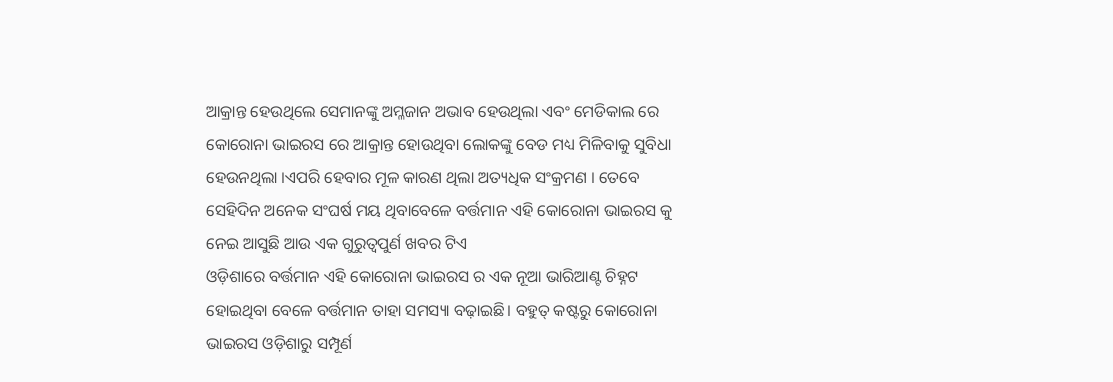ଆକ୍ରାନ୍ତ ହେଉଥିଲେ ସେମାନଙ୍କୁ ଅମ୍ଳଜାନ ଅଭାବ ହେଉଥିଲା ଏବଂ ମେଡିକାଲ ରେ କୋରୋନା ଭାଇରସ ରେ ଆକ୍ରାନ୍ତ ହୋଉଥିବା ଲୋକଙ୍କୁ ବେଡ ମଧ୍ୟ ମିଳିବାକୁ ସୁବିଧା ହେଉନଥିଲା ।ଏପରି ହେବାର ମୂଳ କାରଣ ଥିଲା ଅତ୍ୟଧିକ ସଂକ୍ରମଣ । ତେବେ ସେହିଦିନ ଅନେକ ସଂଘର୍ଷ ମୟ ଥିବାବେଳେ ବର୍ତ୍ତମାନ ଏହି କୋରୋନା ଭାଇରସ କୁ ନେଇ ଆସୁଛି ଆଉ ଏକ ଗୁରୁତ୍ବପୁର୍ଣ ଖବର ଟିଏ
ଓଡ଼ିଶାରେ ବର୍ତ୍ତମାନ ଏହି କୋରୋନା ଭାଇରସ ର ଏକ ନୂଆ ଭାରିଆଣ୍ଟ ଚିହ୍ନଟ ହୋଇଥିବା ବେଳେ ବର୍ତ୍ତମାନ ତାହା ସମସ୍ୟା ବଢ଼ାଇଛି। ବହୁତ୍ କଷ୍ଟରୁ କୋରୋନା ଭାଇରସ ଓଡ଼ିଶାରୁ ସମ୍ପୂର୍ଣ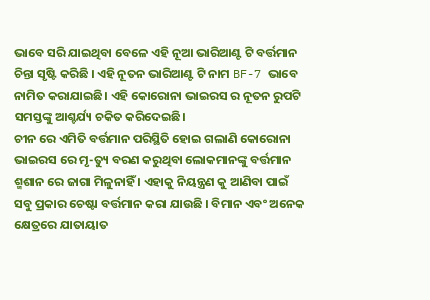ଭାବେ ସରି ଯାଇଥିବା ବେଳେ ଏହି ନୂଆ ଭାରିଆଣ୍ଟ ଟି ବର୍ତ୍ତମାନ ଚିନ୍ତା ସୃଷ୍ଟି କରିଛି । ଏହି ନୂତନ ଭାରିଆଣ୍ଟ ଟି ନାମ BF-7 ଭାବେ ନାମିତ କରାଯାଇଛି। ଏହି କୋରୋନା ଭାଇରସ ର ନୂତନ ରୁପଟି ସମସ୍ତଙ୍କୁ ଆଶ୍ଚର୍ଯ୍ୟ ଚକିତ କରିଦେଇଛି।
ଚୀନ ରେ ଏମିତି ବର୍ତ୍ତମାନ ପରିସ୍ଥିତି ହୋଇ ଗଲାଣି କୋରୋନା ଭାଇରସ ରେ ମୃ-ତ୍ୟୁ ବରଣ କରୁଥିବା ଲୋକମାନଙ୍କୁ ବର୍ତ୍ତମାନ ଶ୍ମଶାନ ରେ ଜାଗା ମିଳୁନାହିଁ । ଏହାକୁ ନିୟନ୍ତ୍ରଣ କୁ ଆଣିବା ପାଇଁ ସବୁ ପ୍ରକାର ଚେଷ୍ଟା ବର୍ତ୍ତମାନ କରା ଯାଉଛି । ବିମାନ ଏବଂ ଅନେକ କ୍ଷେତ୍ରରେ ଯାତାୟାତ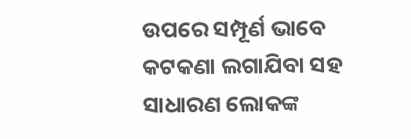ଉପରେ ସମ୍ପୂର୍ଣ ଭାବେ କଟକଣା ଲଗାଯିବା ସହ ସାଧାରଣ ଲୋକଙ୍କ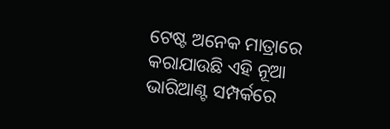ଟେଷ୍ଟ ଅନେକ ମାତ୍ରାରେ କରାଯାଉଛି ଏହି ନୂଆ ଭାରିଆଣ୍ଟ ସମ୍ପର୍କରେ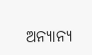ଅନ୍ୟାନ୍ୟ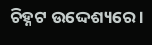ଚିହ୍ନଟ ଉଦ୍ଦେଶ୍ୟରେ ।